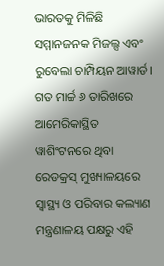ଭାରତକୁ ମିଳିଛି ସମ୍ମାନଜନକ ମିଜଲ୍ସ ଏବଂ ରୁବେଲା ଚାମ୍ପିୟନ ଆୱାର୍ଡ। ଗତ ମାର୍ଚ୍ଚ ୬ ତାରିଖରେ ଆମେରିକାସ୍ଥିତ ୱାଶିଂଟନରେ ଥିବା ରେଡକ୍ରସ୍ ମୁଖ୍ୟାଳୟରେ ସ୍ୱାସ୍ଥ୍ୟ ଓ ପରିବାର କଲ୍ୟାଣ ମନ୍ତ୍ରଣାଳୟ ପକ୍ଷରୁ ଏହି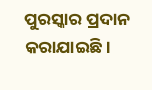ପୁରସ୍କାର ପ୍ରଦାନ କରାଯାଇଛି।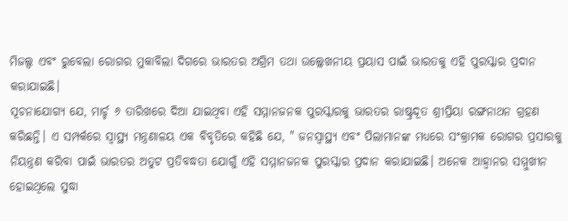ମିଜଲ୍ସ ଏବଂ ରୁବେଲା ରୋଗର ମୁକାବିଲା ଦିଗରେ ଭାରତର ଅଗ୍ରିମ ତଥା ଉଲ୍ଲେଖନୀୟ ପ୍ରୟାସ ପାଇଁ ଭାରତକୁ ଏହି ପୁରସ୍କାର ପ୍ରଦାନ କରାଯାଇଛି।
ସୂଚନାଯୋଗ୍ୟ ଯେ, ମାର୍ଚ୍ଚ ୬ ତାରିଖରେ ଦିଆ ଯାଇଥିବା ଏହି ସମ୍ମାନଜନକ ପୁରସ୍କାରକୁ ଭାରତର ରାଷ୍ଟ୍ରଦୂତ ଶ୍ରୀପ୍ରିୟା ରଙ୍ଗନାଥନ ଗ୍ରହଣ କରିଛନ୍ତି। ଏ ସମ୍ପର୍କରେ ସ୍ୱାସ୍ଥ୍ୟ ମନ୍ତ୍ରଣାଳୟ ଏକ ବିବୃତିରେ କହିଛି ଯେ, " ଜନସ୍ୱାସ୍ଥ୍ୟ ଏବଂ ପିଲାମାନଙ୍କ ମଧ୍ୟରେ ସଂକ୍ରାମକ ରୋଗର ପ୍ରସାରକୁ ନିୟନ୍ତ୍ରଣ କରିବା ପାଇଁ ଭାରତର ଅତୁଟ ପ୍ରତିବଦ୍ଧତା ଯୋଗୁଁ ଏହି ସମ୍ମାନଜନକ ପୁରସ୍କାର ପ୍ରଦାନ କରାଯାଇଛି। ଅନେକ ଆହ୍ୱାନର ସମ୍ମୁଖୀନ ହୋଇଥିଲେ ସୁଦ୍ଧା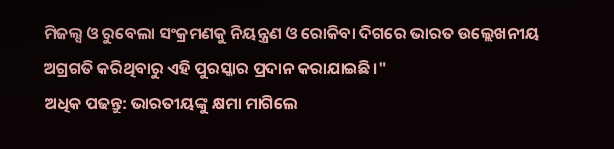ମିଜଲ୍ସ ଓ ରୁବେଲା ସଂକ୍ରମଣକୁ ନିୟନ୍ତ୍ରଣ ଓ ରୋକିବା ଦିଗରେ ଭାରତ ଉଲ୍ଲେଖନୀୟ ଅଗ୍ରଗତି କରିଥିବାରୁ ଏହି ପୁରସ୍କାର ପ୍ରଦାନ କରାଯାଇଛି।"
ଅଧିକ ପଢନ୍ତୁ: ଭାରତୀୟଙ୍କୁ କ୍ଷମା ମାଗିଲେ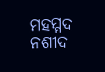ମହମ୍ମଦ ନଶୀଦ